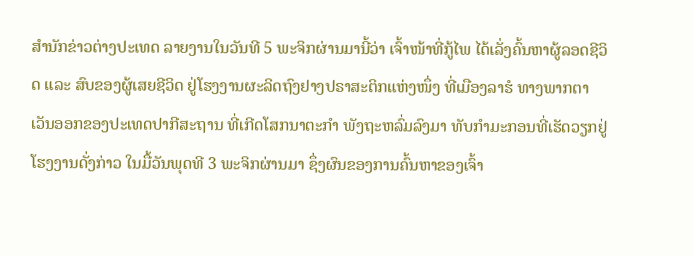ສຳນັກຂ່າວຕ່າງປະເທດ ລາຍງານໃນວັນທີ 5 ພະຈິກຜ່ານມານີ້ວ່າ ເຈົ້າໜ້າທີ່ກູ້ໄພ ໄດ້ເລັ່ງຄົ້ນຫາຜູ້ລອດຊີວິດ ແລະ ສົບຂອງຜູ້ເສຍຊີວິດ ຢູ່ໂຮງງານຜະລິດຖົງຢາງປຣາສະຕິກແຫ່ງໜຶ່ງ ທີ່ເມືອງລາຮໍ ທາງພາກຕາເວັນອອກຂອງປະເທດປາກີສະຖານ ທີ່ເກີດໂສກນາຕະກຳ ພັງຖະຫລົ່ມລົງມາ ທັບກຳມະກອນທີ່ເຮັດວຽກຢູ່ໂຮງງານດັ່ງກ່າວ ໃນມື້ວັນພຸດທີ 3 ພະຈິກຜ່ານມາ ຊຶ່ງຜົນຂອງການຄົ້ນຫາຂອງເຈົ້າ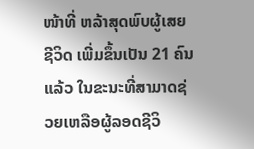ໜ້າທີ່ ຫລ້າສຸດພົບຜູ້ເສຍຊີວິດ ເພີ່ມຂຶ້ນເປັນ 21 ຄົນແລ້ວ ໃນຂະນະທີ່ສາມາດຊ່ວຍເຫລືອຜູ້ລອດຊີວິ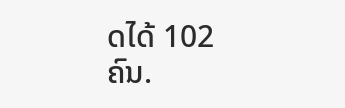ດໄດ້ 102 ຄົນ.